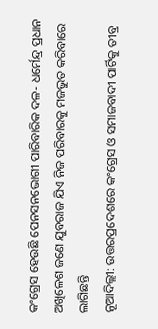କଂଗ୍ରେସ ହେଉଛି ପେନସନଭୋଗୀ ପାରିବାରିକ ଦଳ- ଧର୍ମେନ୍ଦ୍ର ପ୍ରଧାନ
ଅଖିଳେଶ ଜଣେ ଯୁବରାଜ ଯିଏ ନିଜ ପରିବାରକୁ ମଜଭୁତ କରିବାରେ ଲାଗିଛନ୍ତି
ନୂଆଦିଲ୍ଲୀ: ଉତ୍ତରପ୍ରଦେଶରେ କଂଗ୍ରେସ ଓ ସମାଜବାଦୀ ପାର୍ଟିକୁ ତୀବ୍ର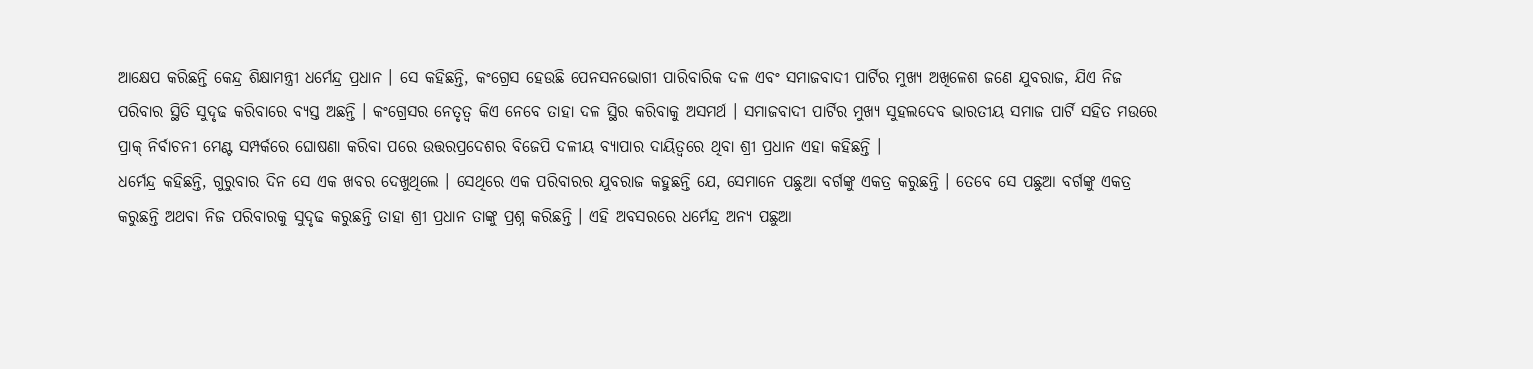ଆକ୍ଷେପ କରିଛନ୍ତି କେନ୍ଦ୍ର ଶିକ୍ଷାମନ୍ତ୍ରୀ ଧର୍ମେନ୍ଦ୍ର ପ୍ରଧାନ । ସେ କହିଛନ୍ତି, କଂଗ୍ରେସ ହେଉଛି ପେନସନଭୋଗୀ ପାରିବାରିକ ଦଳ ଏବଂ ସମାଜବାଦୀ ପାର୍ଟିର ମୁଖ୍ୟ ଅଖିଳେଶ ଜଣେ ଯୁବରାଜ, ଯିଏ ନିଜ ପରିବାର ସ୍ଥିତି ସୁଦୃଢ କରିବାରେ ବ୍ୟସ୍ତ ଅଛନ୍ତି । କଂଗ୍ରେସର ନେତୃତ୍ୱ କିଏ ନେବେ ତାହା ଦଳ ସ୍ଥିର କରିବାକୁ ଅସମର୍ଥ । ସମାଜବାଦୀ ପାର୍ଟିର ମୁଖ୍ୟ ସୁହଲଦେବ ଭାରତୀୟ ସମାଜ ପାର୍ଟି ସହିତ ମଉରେ ପ୍ରାକ୍ ନିର୍ବାଚନୀ ମେଣ୍ଟ ସମ୍ପର୍କରେ ଘୋଷଣା କରିବା ପରେ ଉତ୍ତରପ୍ରଦେଶର ବିଜେପି ଦଳୀୟ ବ୍ୟାପାର ଦାୟିତ୍ୱରେ ଥିବା ଶ୍ରୀ ପ୍ରଧାନ ଏହା କହିଛନ୍ତି ।
ଧର୍ମେନ୍ଦ୍ର କହିଛନ୍ତି, ଗୁରୁବାର ଦିନ ସେ ଏକ ଖବର ଦେଖୁଥିଲେ । ସେଥିରେ ଏକ ପରିବାରର ଯୁବରାଜ କହୁଛନ୍ତି ଯେ, ସେମାନେ ପଛୁଆ ବର୍ଗଙ୍କୁ ଏକତ୍ର କରୁଛନ୍ତି । ତେବେ ସେ ପଛୁଆ ବର୍ଗଙ୍କୁ ଏକତ୍ର କରୁଛନ୍ତି ଅଥବା ନିଜ ପରିବାରକୁ ସୁଦୃଢ କରୁଛନ୍ତି ତାହା ଶ୍ରୀ ପ୍ରଧାନ ତାଙ୍କୁ ପ୍ରଶ୍ନ କରିଛନ୍ତି । ଏହି ଅବସରରେ ଧର୍ମେନ୍ଦ୍ର ଅନ୍ୟ ପଛୁଆ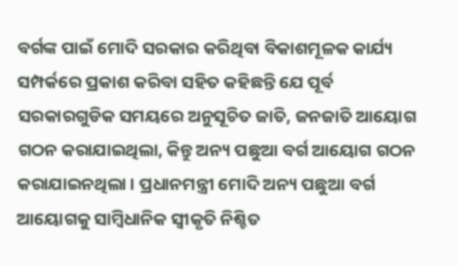ବର୍ଗଙ୍କ ପାଇଁ ମୋଦି ସରକାର କରିଥିବା ବିକାଶମୂଳକ କାର୍ଯ୍ୟ ସମ୍ପର୍କରେ ପ୍ରକାଶ କରିବା ସହିତ କହିଛନ୍ତି ଯେ ପୂର୍ବ ସରକାରଗୁଡିକ ସମୟରେ ଅନୁସୂଚିତ ଜାତି, ଜନଜାତି ଆୟୋଗ ଗଠନ କରାଯାଇଥିଲା, କିନ୍ତୁ ଅନ୍ୟ ପଛୁଆ ବର୍ଗ ଆୟୋଗ ଗଠନ କରାଯାଇନଥିଲା । ପ୍ରଧାନମନ୍ତ୍ରୀ ମୋଦି ଅନ୍ୟ ପଛୁଆ ବର୍ଗ ଆୟୋଗକୁ ସାମ୍ବିଧାନିକ ସ୍ୱୀକୃତି ନିଶ୍ଚିତ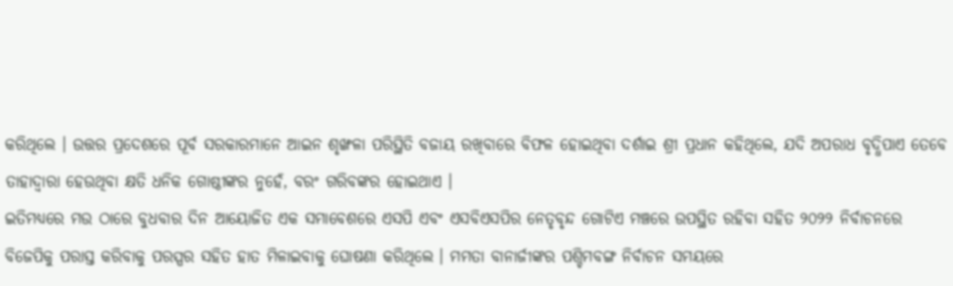କରିଥିଲେ । ଉତ୍ତର ପ୍ରଦେଶରେ ପୂର୍ବ ସରକାରମାନେ ଆଇନ ଶୃଙ୍ଖଳା ପରିସ୍ଥିତି ବଜାୟ ରଖିବାରେ ବିଫଳ ହୋଇଥିବା ଦର୍ଶାଇ ଶ୍ରୀ ପ୍ରଧାନ କହିଥିଲେ, ଯଦି ଅପରାଧ ବୃଦ୍ଧିପାଏ ତେବେ ତାହାଦ୍ୱାରା ହେଉଥିବା କ୍ଷତି ଧନିକ ଗୋଷ୍ଠୀଙ୍କର ନୁହେଁ, ବରଂ ଗରିବଙ୍କର ହୋଇଥାଏ ।
ଇତିମଧ୍ୟରେ ମଉ ଠାରେ ବୁଧବାର ଦିନ ଆୟୋଜିତ ଏକ ସମାବେଶରେ ଏସପି ଏବଂ ଏସବିଏସପିର ନେତୃବୃନ୍ଦ ଗୋଟିଏ ମଞ୍ଚରେ ଉପସ୍ଥିତ ରହିବା ସହିତ ୨୦୨୨ ନିର୍ବାଚନରେ ବିଜେପିକୁ ପରାସ୍ତ କରିବାକୁ ପରସ୍ପର ସହିତ ହାତ ମିଳାଇବାକୁ ଘୋଷଣା କରିଥିଲେ । ମମତା ବାନାର୍ଜୀଙ୍କର ପଶ୍ଚିମବଙ୍ଗ ନିର୍ବାଚନ ସମୟରେ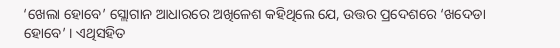‘ଖେଲା ହୋବେ’ ସ୍ଲୋଗାନ ଆଧାରରେ ଅଖିଳେଶ କହିଥିଲେ ଯେ, ଉତ୍ତର ପ୍ରଦେଶରେ ‘ଖଦେଡା ହୋବେ’ । ଏଥିସହିତ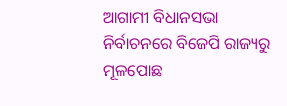ଆଗାମୀ ବିଧାନସଭା ନିର୍ବାଚନରେ ବିଜେପି ରାଜ୍ୟରୁ ମୂଳପୋଛ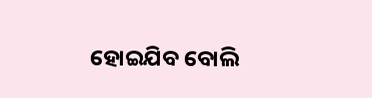ହୋଇଯିବ ବୋଲି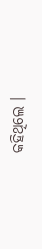କହିଥିଲେ ।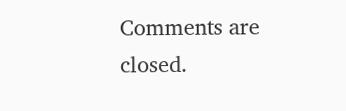Comments are closed.